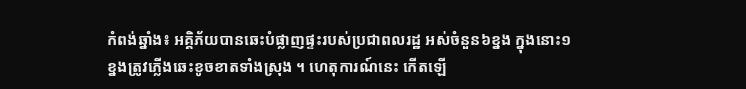កំពង់ឆ្នាំង៖ អគ្គិភ័យបានឆេះបំផ្លាញផ្ទះរបស់ប្រជាពលរដ្ឋ អស់ចំនួន៦ខ្នង ក្នុងនោះ១ខ្នងត្រូវភ្លើងឆេះខូចខាតទាំងស្រុង ។ ហេតុការណ៍នេះ កើតឡើ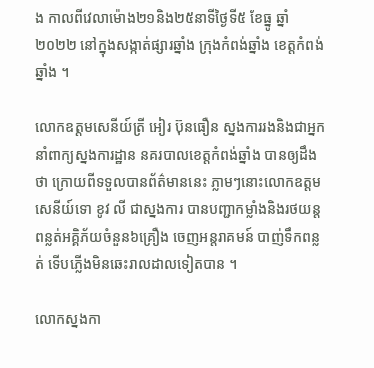ង កាលពីវេលាម៉ោង២១និង២៥នាទីថ្ងៃទី៥ ខែធ្នូ ឆ្នាំ២០២២ នៅក្នុងសង្កាត់ផ្សារឆ្នាំង ក្រុងកំពង់ឆ្នាំង ខេត្តកំពង់ឆ្នាំង ។

លោកឧត្តមសេនីយ៍ត្រី អៀរ ប៊ុនធឿន ស្នងការរងនិងជាអ្នកនាំពាក្យស្នងការដ្ឋាន នគរបាលខេត្តកំពង់ឆ្នាំង បានឲ្យដឹងថា ក្រោយពីទទួលបានព័ត៌មាននេះ ភ្លាមៗនោះលោកឧត្តមសេនីយ៍ទោ ខូវ លី ជាស្នងការ បានបញ្ជាកម្លាំងនិងរថយន្តពន្លត់អគ្គិភ័យចំនួន៦គ្រឿង ចេញអន្តរាគមន៍ បាញ់ទឹកពន្លត់ ទើបភ្លើងមិនឆេះរាលដាលទៀតបាន ។

លោកស្នងកា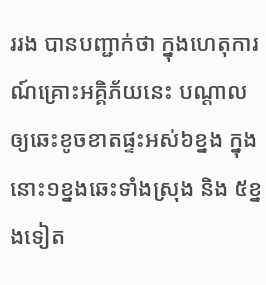ររង បានបញ្ជាក់ថា ក្នុងហេតុការណ៍គ្រោះអគ្គិភ័យនេះ បណ្តាលឲ្យឆេះខូចខាតផ្ទះអស់៦ខ្នង ក្នុងនោះ១ខ្នងឆេះទាំងស្រុង និង ៥ខ្នងទៀត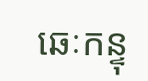ឆេៈកន្ទុ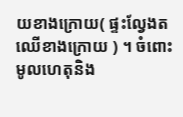យខាងក្រោយ( ផ្ទះល្វែងតឈើខាងក្រោយ ) ។ ចំពោះមូលហេតុនិង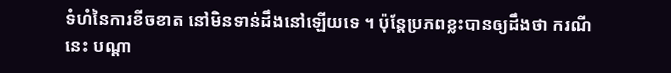ទំហំនៃការខីចខាត នៅមិនទាន់ដឹងនៅឡើយទេ ។ ប៉ុន្តែប្រភពខ្លះបានឲ្យដឹងថា ករណីនេះ បណ្តា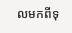លមកពីទុ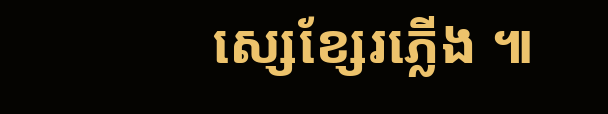ស្សេខ្សែរភ្លើង ៕